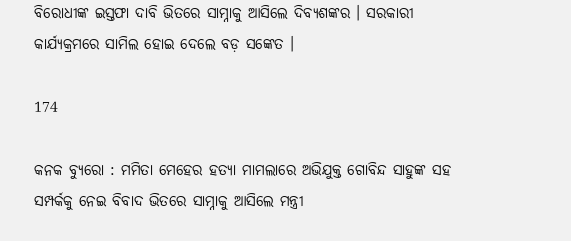ବିରୋଧୀଙ୍କ ଇସ୍ତଫା ଦାବି ଭିତରେ ସାମ୍ନାକୁ ଆସିଲେ ଦିବ୍ୟଶଙ୍କର । ସରକାରୀ କାର୍ଯ୍ୟକ୍ରମରେ ସାମିଲ ହୋଇ ଦେଲେ ବଡ଼ ସଙ୍କେତ ।

174

କନକ ବ୍ୟୁରୋ : ମମିତା ମେହେର ହତ୍ୟା ମାମଲାରେ ଅଭିଯୁକ୍ତ ଗୋବିନ୍ଦ ସାହୁଙ୍କ ସହ ସମ୍ପର୍କକୁ ନେଇ ବିବାଦ ଭିତରେ ସାମ୍ନାକୁ ଆସିଲେ ମନ୍ତ୍ରୀ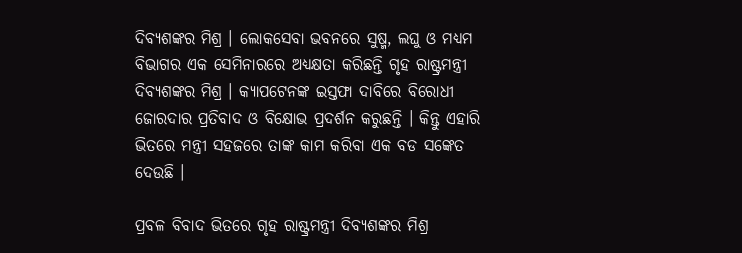ଦିବ୍ୟଶଙ୍କର ମିଶ୍ର । ଲୋକସେବା ଭବନରେ ସୁଷ୍ମ, ଲଘୁ ଓ ମଧ୍ୟମ ବିଭାଗର ଏକ ସେମିନାରରେ ଅଧ୍ୟକ୍ଷତା କରିଛନ୍ତି ଗୃହ ରାଷ୍ଟ୍ରମନ୍ତ୍ରୀ ଦିବ୍ୟଶଙ୍କର ମିଶ୍ର । କ୍ୟାପଟେନଙ୍କ ଇସ୍ତଫା ଦାବିରେ ବିରୋଧୀ ଜୋରଦାର ପ୍ରତିବାଦ ଓ ବିକ୍ଷୋଭ ପ୍ରଦର୍ଶନ କରୁଛନ୍ତି । କିନ୍ତୁ ଏହାରି ଭିତରେ ମନ୍ତ୍ରୀ ସହଜରେ ତାଙ୍କ କାମ କରିବା ଏକ ବଡ ସଙ୍କେତ ଦେଉଛି ।

ପ୍ରବଳ ବିବାଦ ଭିତରେ ଗୃହ ରାଷ୍ଟ୍ରମନ୍ତ୍ରୀ ଦିବ୍ୟଶଙ୍କର ମିଶ୍ର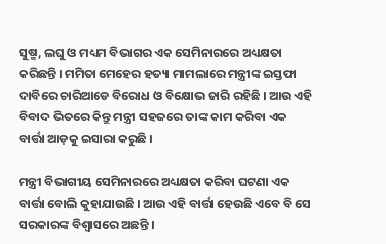ସୁଷ୍ମ, ଲଘୁ ଓ ମଧ୍ୟମ ବିଭାଗର ଏକ ସେମିନାରରେ ଅଧ୍ୟକ୍ଷତା କରିଛନ୍ତି । ମମିତା ମେହେର ହତ୍ୟା ମାମଲାରେ ମନ୍ତ୍ରୀଙ୍କ ଇସ୍ତଫା ଦାବିରେ ଚାରିଆଡେ ବିରୋଧ ଓ ବିକ୍ଷୋଭ ଜାରି ରହିଛି । ଆଉ ଏହି ବିବାଦ ଭିତରେ କିନ୍ତୁ ମନ୍ତ୍ରୀ ସହଜରେ ତାଙ୍କ କାମ କରିବା ଏକ ବାର୍ତ୍ତା ଆଡ଼କୁ ଇସାରା କରୁଛି ।

ମନ୍ତ୍ରୀ ବିଭାଗୀୟ ସେମିନାରରେ ଅଧ୍ୟକ୍ଷତା କରିବା ଘଟଣା ଏକ ବାର୍ତ୍ତା ବୋଲି କୁହାଯାଉଛି । ଆଉ ଏହି ବାର୍ତ୍ତା ହେଉଛି ଏବେ ବି ସେ ସରକାରଙ୍କ ବିଶ୍ୱାସରେ ଅଛନ୍ତି ।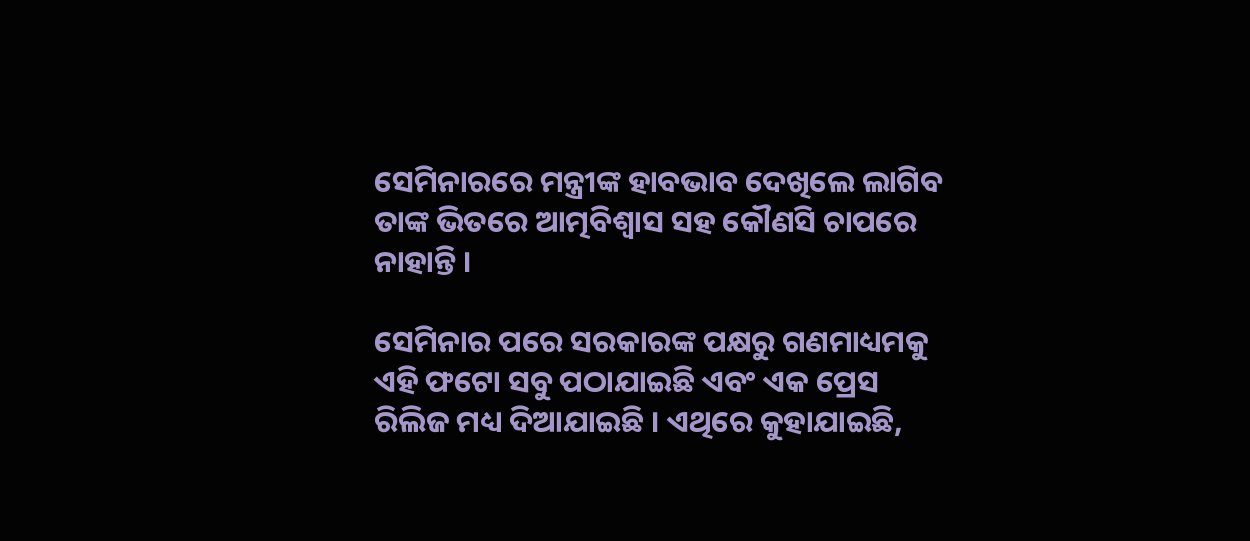ସେମିନାରରେ ମନ୍ତ୍ରୀଙ୍କ ହାବଭାବ ଦେଖିଲେ ଲାଗିବ ତାଙ୍କ ଭିତରେ ଆତ୍ମବିଶ୍ୱାସ ସହ କୌଣସି ଚାପରେ ନାହାନ୍ତି ।

ସେମିନାର ପରେ ସରକାରଙ୍କ ପକ୍ଷରୁ ଗଣମାଧ୍ୟମକୁ ଏହି ଫଟୋ ସବୁ ପଠାଯାଇଛି ଏବଂ ଏକ ପ୍ରେସ ରିଲିଜ ମଧ୍ୟ ଦିଆଯାଇଛି । ଏଥିରେ କୁହାଯାଇଛି,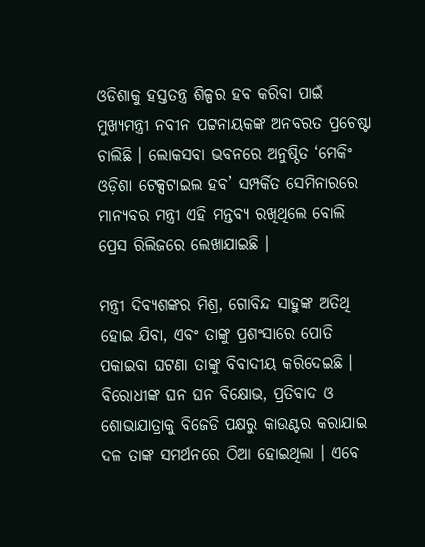ଓଡିଶାକୁ ହସ୍ତତନ୍ତ୍ର ଶିଳ୍ପର ହବ କରିବା ପାଇଁ ମୁଖ୍ୟମନ୍ତ୍ରୀ ନବୀନ ପଟ୍ଟନାୟକଙ୍କ ଅନବରତ ପ୍ରଚେଷ୍ଟା ଚାଲିଛି । ଲୋକସବା ଭବନରେ ଅନୁଷ୍ଠିତ ‘ମେକିଂ ଓଡ଼ିଶା ଟେକ୍ସଟାଇଲ ହବ’ ସମ୍ପର୍କିତ ସେମିନାରରେ ମାନ୍ୟବର ମନ୍ତ୍ରୀ ଏହି ମନ୍ତବ୍ୟ ରଖିଥିଲେ ବୋଲି ପ୍ରେସ ରିଲିଜରେ ଲେଖାଯାଇଛି ।

ମନ୍ତ୍ରୀ ଦିବ୍ୟଶଙ୍କର ମିଶ୍ର, ଗୋବିନ୍ଦ ସାହୁଙ୍କ ଅତିଥି ହୋଇ ଯିବା, ଏବଂ ତାଙ୍କୁ ପ୍ରଶଂସାରେ ପୋତି ପକାଇବା ଘଟଣା ତାଙ୍କୁ ବିବାଦୀୟ କରିଦେଇଛି । ବିରୋଧୀଙ୍କ ଘନ ଘନ ବିକ୍ଷୋଭ, ପ୍ରତିବାଦ ଓ ଶୋଭାଯାତ୍ରାକୁ ବିଜେଡି ପକ୍ଷରୁ କାଉଣ୍ଟର କରାଯାଇ ଦଳ ତାଙ୍କ ସମର୍ଥନରେ ଠିଆ ହୋଇଥିଲା । ଏବେ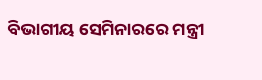ବିଭାଗୀୟ ସେମିନାରରେ ମନ୍ତ୍ରୀ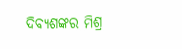ଦିବ୍ୟଶଙ୍କର ମିଶ୍ର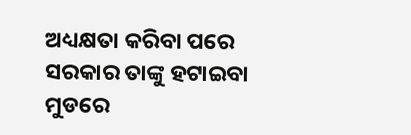ଅଧ୍ୟକ୍ଷତା କରିବା ପରେ ସରକାର ତାଙ୍କୁ ହଟାଇବା ମୁଡରେ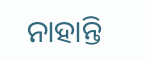ନାହାନ୍ତି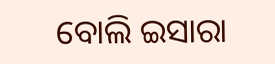ବୋଲି ଇସାରା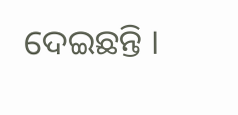ଦେଇଛନ୍ତି ।